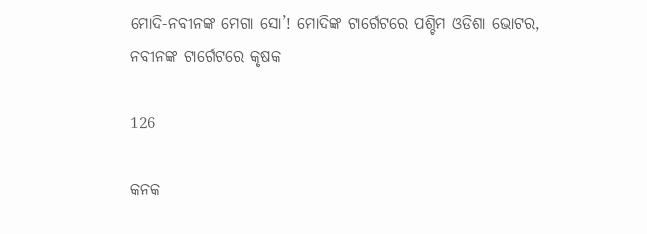ମୋଦି-ନବୀନଙ୍କ ମେଗା ସୋ’! ମୋଦିଙ୍କ ଟାର୍ଗେଟରେ ପଶ୍ଚିମ ଓଡିଶା ଭୋଟର, ନବୀନଙ୍କ ଟାର୍ଗେଟରେ କୃଷକ

126

କନକ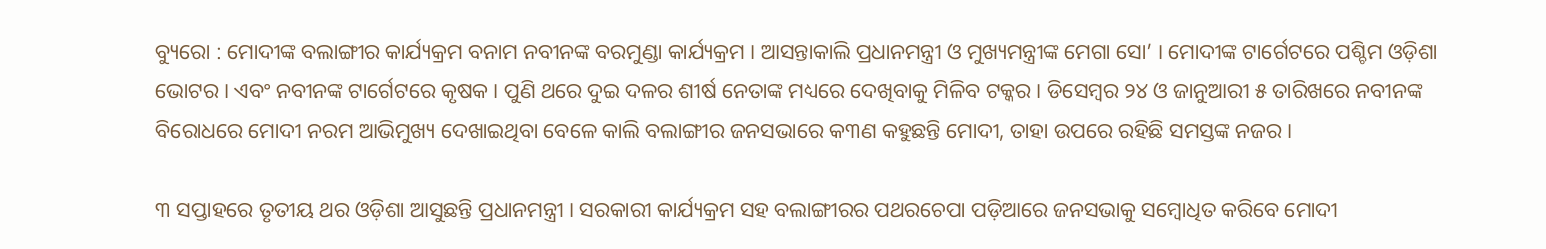ବ୍ୟୁରୋ : ମୋଦୀଙ୍କ ବଲାଙ୍ଗୀର କାର୍ଯ୍ୟକ୍ରମ ବନାମ ନବୀନଙ୍କ ବରମୁଣ୍ଡା କାର୍ଯ୍ୟକ୍ରମ । ଆସନ୍ତାକାଲି ପ୍ରଧାନମନ୍ତ୍ରୀ ଓ ମୁଖ୍ୟମନ୍ତ୍ରୀଙ୍କ ମେଗା ସୋ’ । ମୋଦୀଙ୍କ ଟାର୍ଗେଟରେ ପଶ୍ଚିମ ଓଡ଼ିଶା ଭୋଟର । ଏବଂ ନବୀନଙ୍କ ଟାର୍ଗେଟରେ କୃଷକ । ପୁଣି ଥରେ ଦୁଇ ଦଳର ଶୀର୍ଷ ନେତାଙ୍କ ମଧ୍ୟରେ ଦେଖିବାକୁ ମିଳିବ ଟକ୍କର । ଡିସେମ୍ବର ୨୪ ଓ ଜାନୁଆରୀ ୫ ତାରିଖରେ ନବୀନଙ୍କ ବିରୋଧରେ ମୋଦୀ ନରମ ଆଭିମୁଖ୍ୟ ଦେଖାଇଥିବା ବେଳେ କାଲି ବଲାଙ୍ଗୀର ଜନସଭାରେ କ୩ଣ କହୁଛନ୍ତି ମୋଦୀ, ତାହା ଉପରେ ରହିଛି ସମସ୍ତଙ୍କ ନଜର ।

୩ ସପ୍ତାହରେ ତୃତୀୟ ଥର ଓଡ଼ିଶା ଆସୁଛନ୍ତି ପ୍ରଧାନମନ୍ତ୍ରୀ । ସରକାରୀ କାର୍ଯ୍ୟକ୍ରମ ସହ ବଲାଙ୍ଗୀରର ପଥରଚେପା ପଡ଼ିଆରେ ଜନସଭାକୁ ସମ୍ବୋଧିତ କରିବେ ମୋଦୀ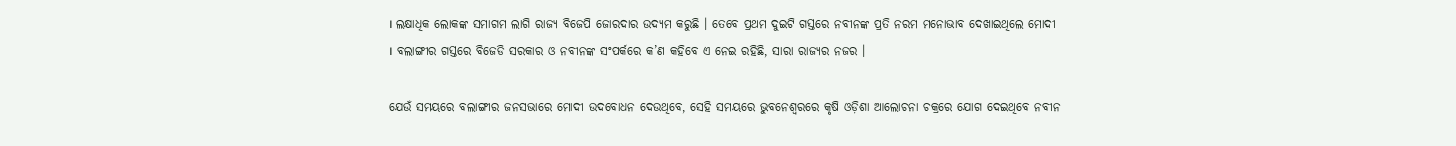। ଲକ୍ଷାଧିକ ଲୋକଙ୍କ ସମାଗମ ଲାଗି ରାଜ୍ୟ ବିଜେପି ଜୋରଦାର ଉଦ୍ୟମ କରୁଛି । ତେବେ ପ୍ରଥମ ଦୁଇଟି ଗସ୍ତରେ ନବୀନଙ୍କ ପ୍ରତି ନରମ ମନୋଭାବ ଦେଖାଇଥିଲେ ମୋଦୀ । ବଲାଙ୍ଗୀର ଗସ୍ତରେ ବିଜେଡି ସରକାର ଓ ନବୀନଙ୍କ ସଂପର୍କରେ କ’ଣ କହିବେ ଏ ନେଇ ରହିଛି, ସାରା ରାଜ୍ୟର ନଜର ।

ଯେଉଁ ସମୟରେ ବଲାଙ୍ଗୀର ଜନସଭାରେ ମୋଦୀ ଉଦବୋଧନ ଦେଉଥିବେ, ସେହି ସମୟରେ ଭୁବନେଶ୍ୱରରେ କୃଷି ଓଡ଼ିଶା ଆଲୋଚନା ଚକ୍ରରେ ଯୋଗ ଦେଇଥିବେ ନବୀନ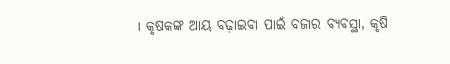। କୃଷକଙ୍କ ଆୟ ବଢ଼ାଇବା ପାଇଁ ବଜାର ବ୍ୟବସ୍ଥା, କୃଷି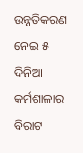ଉନ୍ନତିକରଣ ନେଇ ୫ ଦିନିଆ କର୍ମଶାଳାର ବିରାଟ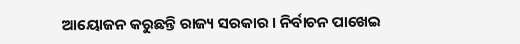ଆୟୋଜନ କରୁଛନ୍ତି ରାଜ୍ୟ ସରକାର । ନିର୍ବାଚନ ପାଖେଇ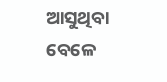ଆସୁଥିବା ବେଳେ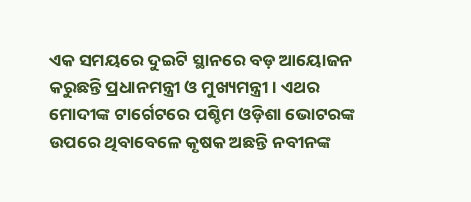ଏକ ସମୟରେ ଦୁଇଟି ସ୍ଥାନରେ ବଡ଼ ଆୟୋଜନ କରୁଛନ୍ତି ପ୍ରଧାନମନ୍ତ୍ରୀ ଓ ମୁଖ୍ୟମନ୍ତ୍ରୀ । ଏଥର ମୋଦୀଙ୍କ ଟାର୍ଗେଟରେ ପଶ୍ଚିମ ଓଡ଼ିଶା ଭୋଟରଙ୍କ ଉପରେ ଥିବାବେଳେ କୃଷକ ଅଛନ୍ତି ନବୀନଙ୍କ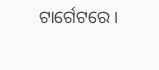ଟାର୍ଗେଟରେ ।